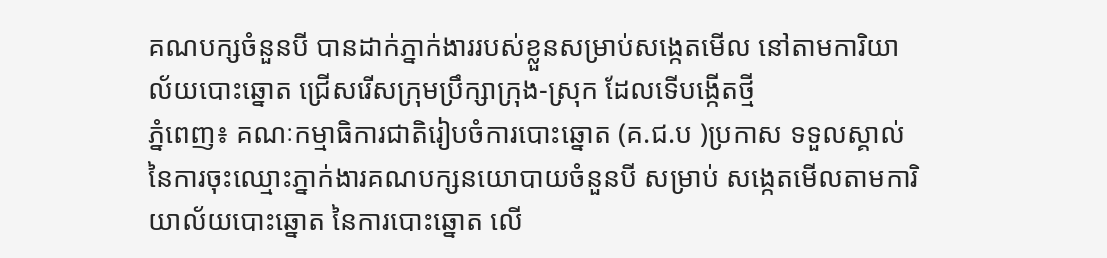គណបក្សចំនួនបី បានដាក់ភ្នាក់ងាររបស់ខ្លួនសម្រាប់សង្កេតមើល នៅតាមការិយាល័យបោះឆ្នោត ជ្រើសរើសក្រុមប្រឹក្សាក្រុង-ស្រុក ដែលទើបង្កើតថ្មី
ភ្នំពេញ៖ គណៈកម្មាធិការជាតិរៀបចំការបោះឆ្នោត (គ.ជ.ប )ប្រកាស ទទួលស្គាល់នៃការចុះឈ្មោះភ្នាក់ងារគណបក្សនយោបាយចំនួនបី សម្រាប់ សង្កេតមើលតាមការិយាល័យបោះឆ្នោត នៃការបោះឆ្នោត លើ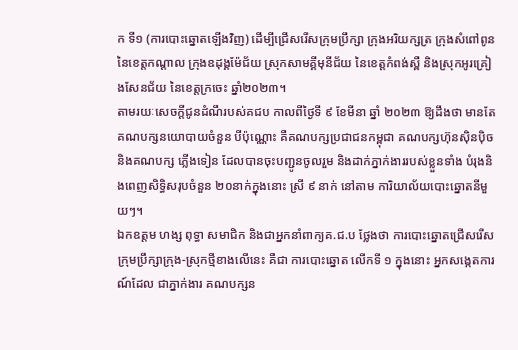ក ទី១ (ការបោះឆ្នោតឡើងវិញ) ដើម្បីជ្រើសរើសក្រុមប្រឹក្សា ក្រុងអរិយក្សត្រ ក្រុងសំពៅពូន នៃខេត្តកណ្ដាល ក្រុងឧដុង្គម៉ែជ័យ ស្រុកសាមគ្គីមុនីជ័យ នៃខេត្តកំពង់ស្ពឺ និងស្រុកអូរគ្រៀងសែនជ័យ នៃខេត្តក្រចេះ ឆ្នាំ២០២៣។
តាមរយៈសេចក្តីជូនដំណឹរបស់គជប កាលពីថ្ងៃទី ៩ ខែមីនា ឆ្នាំ ២០២៣ ឱ្យដឹងថា មានតែគណបក្សនយោបាយចំនួន បីប៉ុណ្ណោះ គឺគណបក្សប្រជាជនកម្ពុជា គណបក្សហ៊ុនស៊ិនប៉ិច និងគណបក្ស ភ្លើងទៀន ដែលបានចុះបញ្ជូនចូលរួម និងដាក់ភ្នាក់ងាររបស់ខ្លួនទាំង បំរុងនិងពេញសិទ្ធិសរុបចំនួន ២០នាក់ក្នុងនោះ ស្រី ៩ នាក់ នៅតាម ការិយាល័យបោះឆ្នោតនីមួយៗ។
ឯកឧត្តម ហង្ស ពុទ្ធា សមាជិក និងជាអ្នកនាំពាក្យគ.ជ.ប ថ្លែងថា ការបោះឆ្នោតជ្រើសរើសក្រុមប្រឹក្សាក្រុង-ស្រុកថ្មីខាងលើនេះ គឺជា ការបោះឆ្នោត លើកទី ១ ក្នុងនោះ អ្នកសង្កេតការណ៍ដែល ជាភ្នាក់ងារ គណបក្សន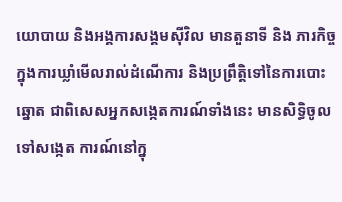យោបាយ និងអង្គការសង្គមស៊ីវិល មានតួនាទី និង ភារកិច្ច ក្នុងការឃ្លាំមើលរាល់ដំណើការ និងប្រព្រឹត្តិទៅនៃការបោះ ឆ្នោត ជាពិសេសអ្នកសង្កេតការណ៍ទាំងនេះ មានសិទ្ធិចូលទៅសង្កេត ការណ៍នៅក្នុ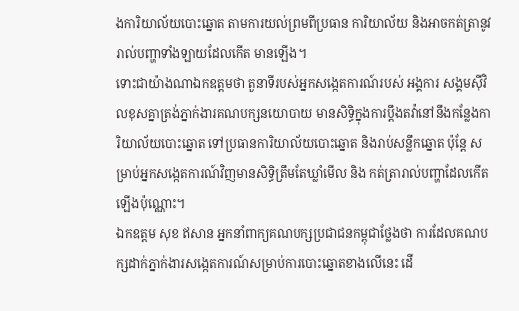ងការិយាល័យបោះឆ្នោត តាមការយល់ព្រមពីប្រធាន ការិយាល័យ និងអាចកត់ត្រានូវរាល់បញ្ហាទាំងឡាយដែលកើត មានឡើង។
ទោះជាយ៉ាងណាឯកឧត្តមថា តួនាទីរបស់អ្នកសង្កេតការណ៍របស់ អង្គការ សង្គមស៊ីវិលខុសគ្នាត្រង់ភ្នាក់ងារគណបក្សនយោបាយ មានសិទ្ធិក្នុងការប្តឹងតវ៉ានៅនឹងកន្លែងការិយាល័យបោះឆ្នោត ទៅប្រធានការិយាល័យបោះឆ្នោត និងរាប់សន្លឹកឆ្នោត ប៉ុន្តែ សម្រាប់អ្នកសង្កេតការណ៍វិញមានសិទ្ធិត្រឹមតែឃ្លាំមើល និង កត់ត្រារាល់បញ្ហាដែលកើតឡើងប៉ុណ្ណោះ។
ឯកឧត្តម សុខ ឥសាន អ្នកនាំពាក្យគណបក្សប្រជាជនកម្ពុជាថ្លែងថា ការដែលគណបក្សដាក់ភ្នាក់ងារសង្កេតការណ៍សម្រាប់ការបោះឆ្នោតខាងលើនេះ ដើ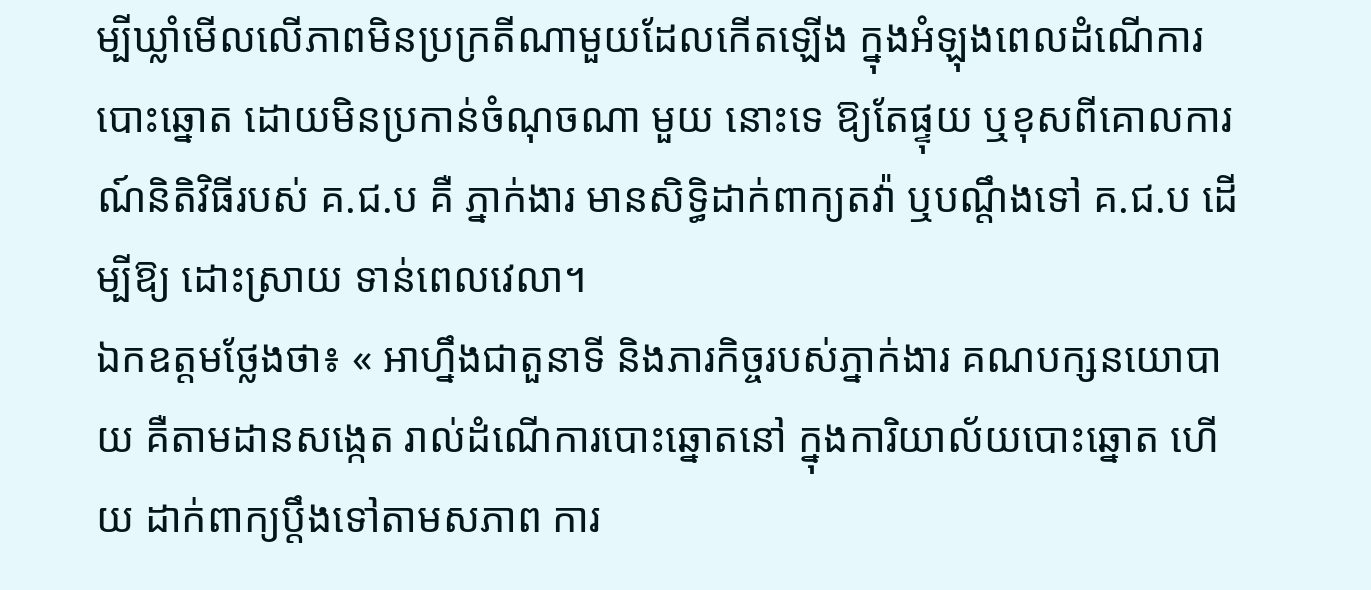ម្បីឃ្លាំមើលលើភាពមិនប្រក្រតីណាមួយដែលកើតឡើង ក្នុងអំឡុងពេលដំណើការបោះឆ្នោត ដោយមិនប្រកាន់ចំណុចណា មួយ នោះទេ ឱ្យតែផ្ទុយ ឬខុសពីគោលការណ៍និតិវិធីរបស់ គ.ជ.ប គឺ ភ្នាក់ងារ មានសិទ្ធិដាក់ពាក្យតវ៉ា ឬបណ្តឹងទៅ គ.ជ.ប ដើម្បីឱ្យ ដោះស្រាយ ទាន់ពេលវេលា។
ឯកឧត្តមថ្លែងថា៖ « អាហ្នឹងជាតួនាទី និងភារកិច្ចរបស់ភ្នាក់ងារ គណបក្សនយោបាយ គឺតាមដានសង្កេត រាល់ដំណើការបោះឆ្នោតនៅ ក្នុងការិយាល័យបោះឆ្នោត ហើយ ដាក់ពាក្យប្តឹងទៅតាមសភាព ការ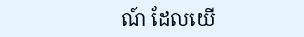ណ៍ ដែលយើ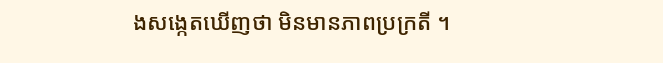ងសង្កេតឃើញថា មិនមានភាពប្រក្រតី ។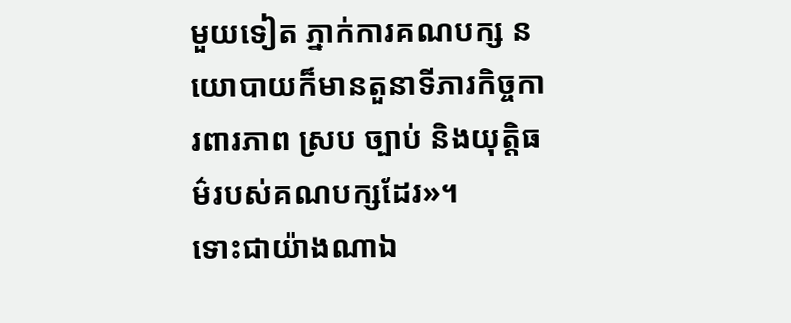មួយទៀត ភ្នាក់ការគណបក្ស នយោបាយក៏មានតួនាទីភារកិច្ចការពារភាព ស្រប ច្បាប់ និងយុត្តិធម៌របស់គណបក្សដែរ»។
ទោះជាយ៉ាងណាឯ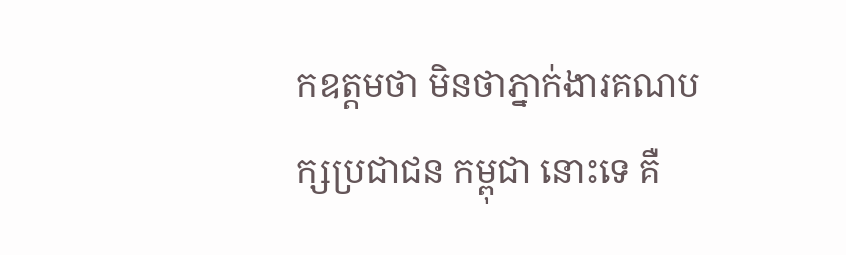កឧត្តមថា មិនថាភ្នាក់ងារគណបក្សប្រជាជន កម្ពុជា នោះទេ គឺ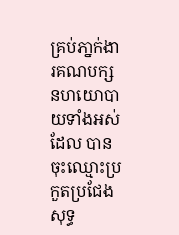គ្រប់ភា្នក់ងារគណបក្សនហយោបាយទាំងអស់ ដែល បានចុះឈ្មោះប្រកួតប្រជែង សុទ្ធ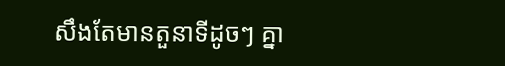សឹងតែមានតួនាទីដូចៗ គ្នា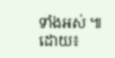ទាំងអស់ ៕
ដោយ៖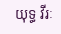យុទ្ធ វីរៈ